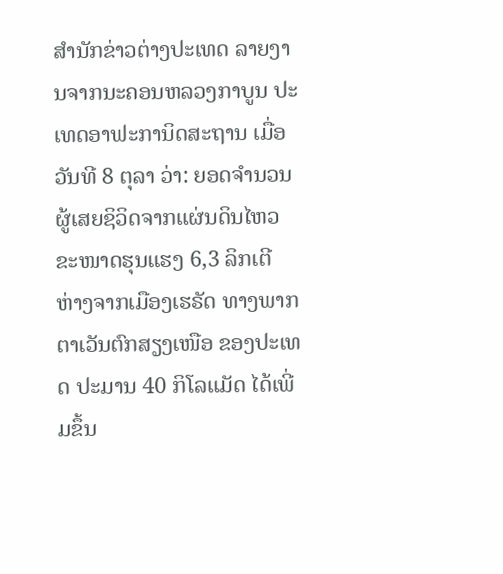ສຳນັກຂ່າວຕ່າງປະເທດ ລາຍງານຈາກນະຄອນຫລວງກາບູນ ປະເທດອາຟະການິດສະຖານ ເມື່ອວັນທີ 8 ຕຸລາ ວ່າ: ຍອດຈຳນວນຜູ້ເສຍຊິວິດຈາກແຜ່ນດິນໄຫວຂະໜາດຮຸນແຮງ 6,3 ລິກເຕີ ຫ່າງຈາກເມືອງເຮຣັດ ທາງພາກຕາເວັນຕົກສຽງເໜືອ ຂອງປະເທດ ປະມານ 40 ກິໂລແມັດ ໄດ້ເພີ່ມຂຶ້ນ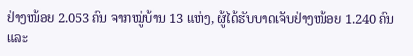ຢ່າງໜ້ອຍ 2.053 ຄົນ ຈາກໝູ່ບ້ານ 13 ແຫ່ງ, ຜູ້ໄດ້ຮັບບາດເຈັບຢ່າງໜ້ອຍ 1.240 ຄົນ ແລະ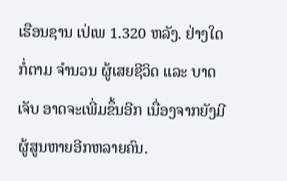ເຮືອນຊານ ເປ່ເພ 1.320 ຫລັງ. ຢ່າງໃດກໍ່ຕາມ ຈຳນວນ ຜູ້ເສຍຊີວິດ ແລະ ບາດເຈັບ ອາດຈະເພີ່ມຂຶ້ນອີກ ເນື່ອງຈາກຍັງມີຜູ້ສູນຫາຍອີກຫລາຍຄົນ.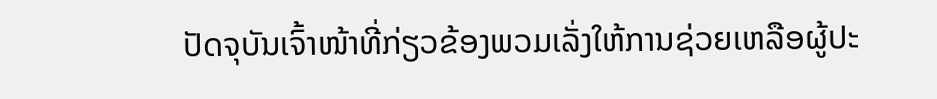ປັດຈຸບັນເຈົ້າໜ້າທີ່ກ່ຽວຂ້ອງພວມເລັ່ງໃຫ້ການຊ່ວຍເຫລືອຜູ້ປະ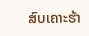ສົບເຄາະຮ້າ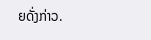ຍດັ່ງກ່າວ.